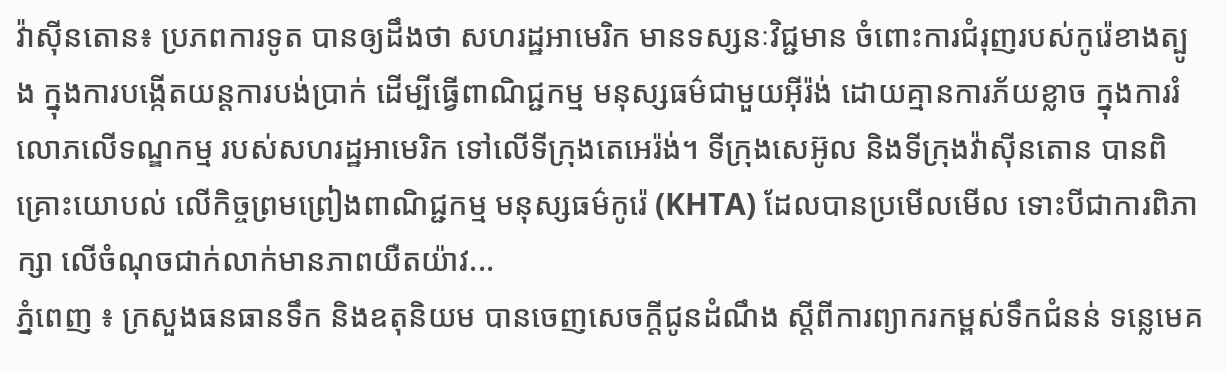វ៉ាស៊ីនតោន៖ ប្រភពការទូត បានឲ្យដឹងថា សហរដ្ឋអាមេរិក មានទស្សនៈវិជ្ជមាន ចំពោះការជំរុញរបស់កូរ៉េខាងត្បូង ក្នុងការបង្កើតយន្តការបង់ប្រាក់ ដើម្បីធ្វើពាណិជ្ជកម្ម មនុស្សធម៌ជាមួយអ៊ីរ៉ង់ ដោយគ្មានការភ័យខ្លាច ក្នុងការរំលោភលើទណ្ឌកម្ម របស់សហរដ្ឋអាមេរិក ទៅលើទីក្រុងតេអេរ៉ង់។ ទីក្រុងសេអ៊ូល និងទីក្រុងវ៉ាស៊ីនតោន បានពិគ្រោះយោបល់ លើកិច្ចព្រមព្រៀងពាណិជ្ជកម្ម មនុស្សធម៌កូរ៉េ (KHTA) ដែលបានប្រមើលមើល ទោះបីជាការពិភាក្សា លើចំណុចជាក់លាក់មានភាពយឺតយ៉ាវ...
ភ្នំពេញ ៖ ក្រសួងធនធានទឹក និងឧតុនិយម បានចេញសេចក្ដីជូនដំណឹង ស្ដីពីការព្យាករកម្ពស់ទឹកជំនន់ ទន្លេមេគ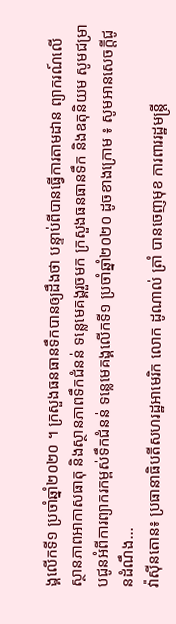ង្គលើកទី១ ប្រចាំឆ្នាំ២០២០ ។ ក្រសួងធនធានទឹកបានឲ្យដឹងថា បន្ទាប់ពីបានធ្វើការតាមដាន ព្យាករណ៍លើស្ថានភាពអាកាសធាតុ និងស្ថានភាពទឹកជំនន់ ទន្លេមេគង្គរួចមក ក្រសួងធនធានទឹក និងឧតុនិយម សូមជម្រាបជូនអំពីការព្យាករកម្ពស់ទឹកជំនន់ ទន្លេមេគង្គលើកទី១ ប្រចាំឆ្នាំ២០២០ ដូចខាងក្រោម ៖ សូមអានសេចក្តីជូនដំណឹង...
វ៉ាស៊ីនតោន៖ ប្រធានាធិបតីសហរដ្ឋអាមេរិក លោក ដូណាល់ ត្រាំ បានចេញមុខ ការពាររដ្ឋមន្រ្តី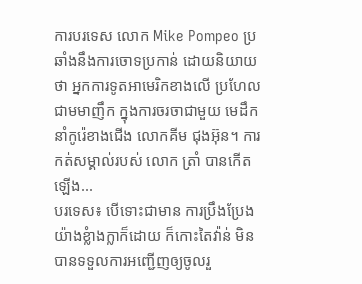ការបរទេស លោក Mike Pompeo ប្រឆាំងនឹងការចោទប្រកាន់ ដោយនិយាយថា អ្នកការទូតអាមេរិកខាងលើ ប្រហែលជាមមាញឹក ក្នុងការចរចាជាមួយ មេដឹកនាំកូរ៉េខាងជើង លោកគីម ជុងអ៊ុន។ ការកត់សម្គាល់របស់ លោក ត្រាំ បានកើតឡើង...
បរទេស៖ បើទោះជាមាន ការប្រឹងប្រែងយ៉ាងខ្លំាងក្លាក៏ដោយ ក៏កោះតៃវ៉ាន់ មិនបានទទួលការអញ្ជើញឲ្យចូលរួ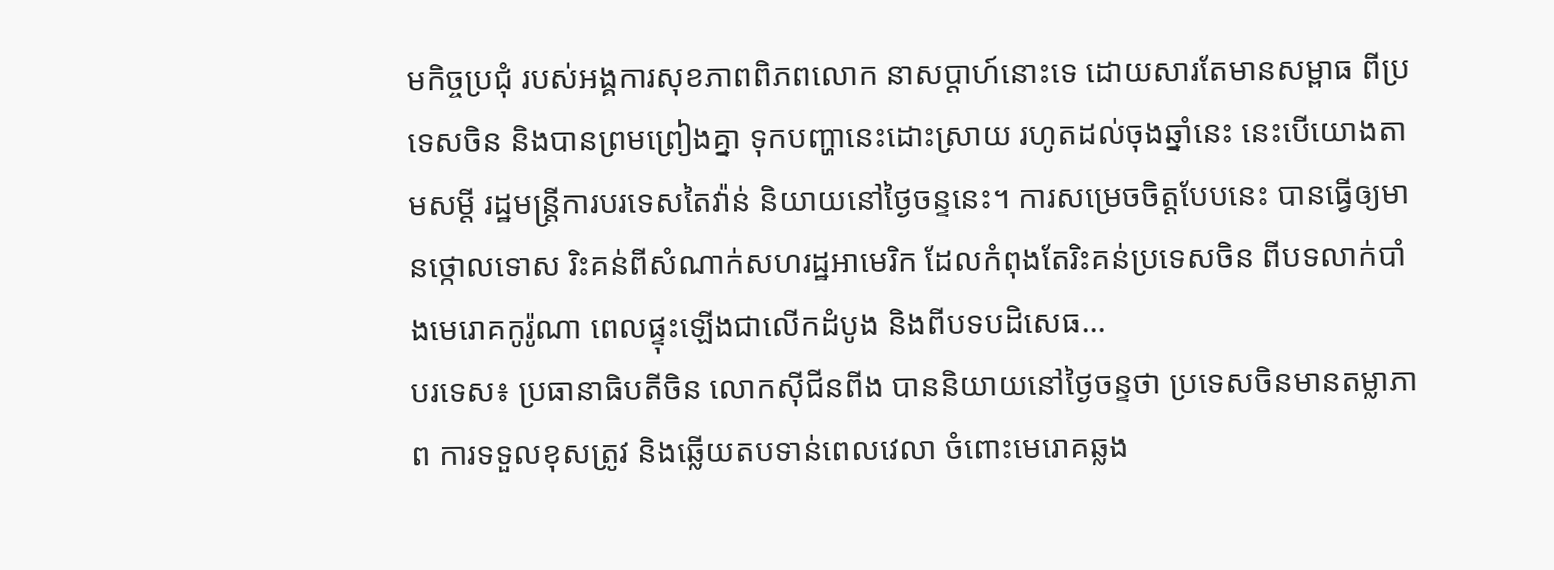មកិច្ចប្រជុំ របស់អង្គការសុខភាពពិភពលោក នាសប្ដាហ៍នោះទេ ដោយសារតែមានសម្ពាធ ពីប្រទេសចិន និងបានព្រមព្រៀងគ្នា ទុកបញ្ហានេះដោះស្រាយ រហូតដល់ចុងឆ្នាំនេះ នេះបើយោងតាមសម្តី រដ្ឋមន្ត្រីការបរទេសតៃវ៉ាន់ និយាយនៅថ្ងៃចន្ទនេះ។ ការសម្រេចចិត្តបែបនេះ បានធ្វើឲ្យមានថ្កោលទោស រិះគន់ពីសំណាក់សហរដ្ឋអាមេរិក ដែលកំពុងតែរិះគន់ប្រទេសចិន ពីបទលាក់បាំងមេរោគកូរ៉ូណា ពេលផ្ទុះឡើងជាលើកដំបូង និងពីបទបដិសេធ...
បរទេស៖ ប្រធានាធិបតីចិន លោកស៊ីជីនពីង បាននិយាយនៅថ្ងៃចន្ទថា ប្រទេសចិនមានតម្លាភាព ការទទួលខុសត្រូវ និងឆ្លើយតបទាន់ពេលវេលា ចំពោះមេរោគឆ្លង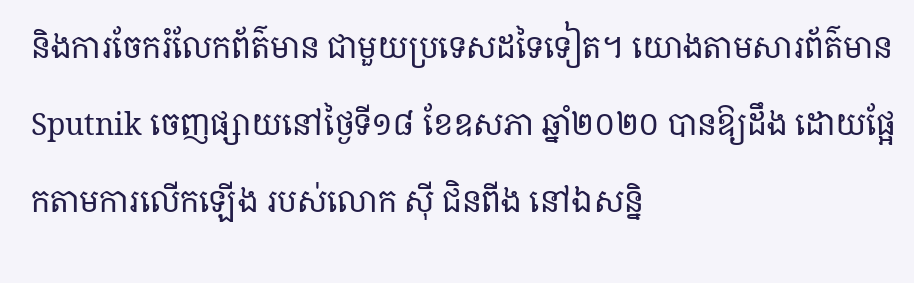និងការចែករំលែកព័ត៌មាន ជាមួយប្រទេសដទៃទៀត។ យោងតាមសារព័ត៌មាន Sputnik ចេញផ្សាយនៅថ្ងៃទី១៨ ខែឧសភា ឆ្នាំ២០២០ បានឱ្យដឹង ដោយផ្អែកតាមការលើកឡើង របស់លោក ស៊ី ជិនពីង នៅឯសន្និ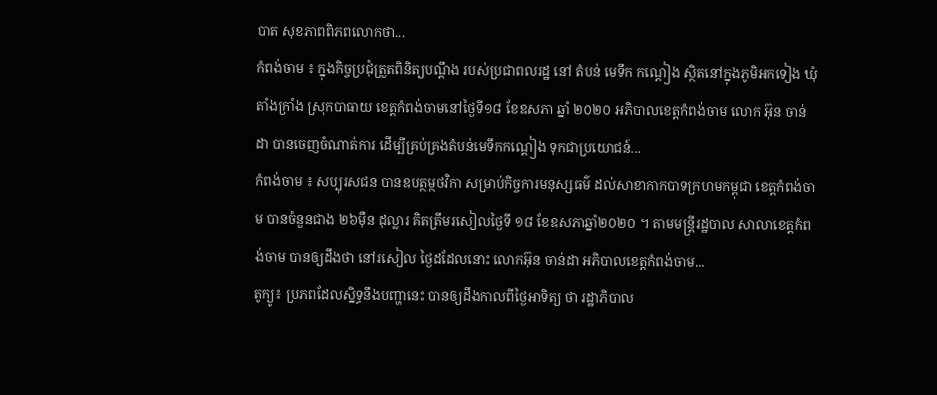បាត សុខភាពពិភពលោកថា...
កំពង់ចាម ៖ ក្នុងកិច្ចប្រជុំត្រួតពិនិត្យបណ្ដឹង របស់ប្រជាពលរដ្ឋ នៅ តំបន់ មេទឹក កណ្តៀង ស្ថិតនៅក្នុងភូមិអកទៀង ឃុំតាំងក្រាំង ស្រុកបាធាយ ខេត្តកំពង់ចាមនៅថ្ងៃទី១៨ ខែឧសភា ឆ្នាំ ២០២០ អភិបាលខេត្តកំពង់ចាម លោក អ៊ុន ចាន់ដា បានចេញចំណាត់ការ ដើម្បីគ្រប់គ្រងតំបន់មេទឹកកណ្ដៀង ទុកជាប្រយោជន៍...
កំពង់ចាម ៖ សប្បុរសជន បានឧបត្ថម្ថថវិកា សម្រាប់កិច្ចការមនុស្សធម៌ ដល់សាខាកាកបាទក្រហមកម្ពុជា ខេត្តកំពង់ចាម បានចំនួនជាង ២៦ម៉ឺន ដុល្លារ គិតត្រឹមរសៀលថ្ងៃទី ១៨ ខែឧសភាឆ្នាំ២០២០ ។ តាមមន្ត្រីរដ្ឋបាល សាលាខេត្តកំពង់ចាម បានឲ្យដឹងថា នៅរសៀល ថ្ងៃដដែលនោះ លោកអ៊ុន ចាន់ដា អភិបាលខេត្តកំពង់ចាម...
តូក្យូ៖ ប្រភពដែលស្និទ្ធនឹងបញ្ហានេះ បានឲ្យដឹងកាលពីថ្ងៃអាទិត្យ ថា រដ្ឋាភិបាល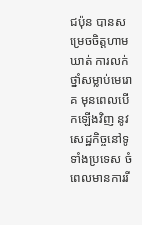ជប៉ុន បានសម្រេចចិត្តហាមឃាត់ ការលក់ថ្នាំសម្លាប់មេរោគ មុនពេលបើកឡើងវិញ នូវសេដ្ឋកិច្ចនៅទូទាំងប្រទេស ចំពេលមានការរី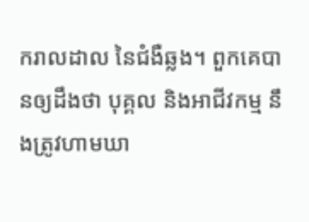ករាលដាល នៃជំងឺឆ្លង។ ពួកគេបានឲ្យដឹងថា បុគ្គល និងអាជីវកម្ម នឹងត្រូវហាមឃា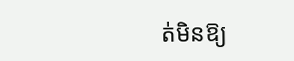ត់មិនឱ្យ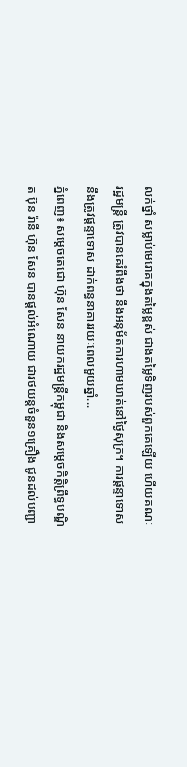លក់ថ្នាំ សម្លាប់មេរោគក្នុងតម្លៃខ្ពស់ ជាងតម្លៃទិញរបស់ពួកគេឡើយ ហើយគណៈរដ្ឋមន្រ្តី ត្រូវបានគេរំពឹងថា នឹងអនុម័តការហាមឃាត់នៅថ្ងៃសុក្រ។ ការផ្តន្ទាទោសនឹងត្រូវផ្តន្ទាទោស ដាក់ពន្ធនាគាររយៈពេលមួយឆ្នាំ...
ភ្នំពេញ៖ សម្តេចតេជោ ហ៊ុន សែន នាយករដ្ឋមន្រ្តីកម្ពុជា និងសម្ដេចកិត្តិព្រឹទ្ធបណ្ឌិត ប៊ុន រ៉ានី ហ៊ុន សែន បានផ្តល់អំណោយ ជារថយន្តចំនួន១គ្រឿង ជូនដល់បញ្ជា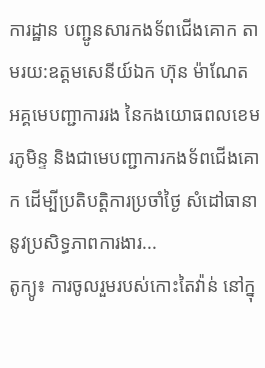ការដ្ឋាន បញ្ជូនសារកងទ័ពជើងគោក តាមរយ:ឧត្តមសេនីយ៍ឯក ហ៊ុន ម៉ាណែត អគ្គមេបញ្ជាការរង នៃកងយោធពលខេមរភូមិន្ទ និងជាមេបញ្ជាការកងទ័ពជើងគោក ដើម្បីប្រតិបត្តិការប្រចាំថ្ងៃ សំដៅធានានូវប្រសិទ្ធភាពការងារ...
តូក្យូ៖ ការចូលរួមរបស់កោះតៃវ៉ាន់ នៅក្នុ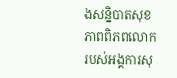ងសន្និបាតសុខភាពពិភពលោក របស់អង្គការសុ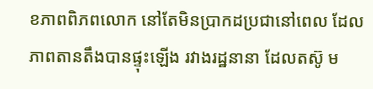ខភាពពិភពលោក នៅតែមិនប្រាកដប្រជានៅពេល ដែលភាពតានតឹងបានផ្ទុះឡើង រវាងរដ្ឋនានា ដែលតស៊ូ ម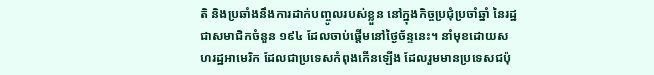តិ និងប្រឆាំងនឹងការដាក់បញ្ចូលរបស់ខ្លួន នៅក្នុងកិច្ចប្រជុំប្រចាំឆ្នាំ នៃរដ្ឋជាសមាជិកចំនួន ១៩៤ ដែលចាប់ផ្តើមនៅថ្ងៃច័ន្ទនេះ។ នាំមុខដោយសហរដ្ឋអាមេរិក ដែលជាប្រទេសកំពុងកើនឡើង ដែលរួមមានប្រទេសជប៉ុ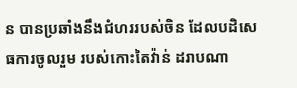ន បានប្រឆាំងនឹងជំហររបស់ចិន ដែលបដិសេធការចូលរួម របស់កោះតៃវ៉ាន់ ដរាបណា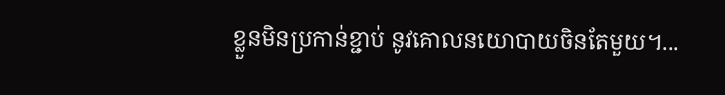ខ្លួនមិនប្រកាន់ខ្ជាប់ នូវគោលនយោបាយចិនតែមួយ។...